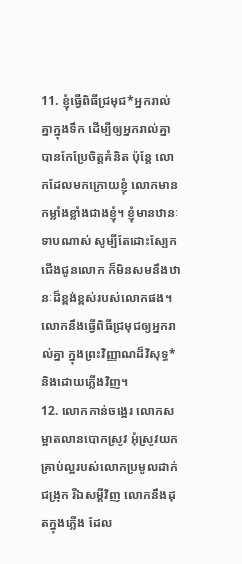11. ខ្ញុំធ្វើពិធីជ្រមុជ*អ្នករាល់គ្នាក្នុងទឹក ដើម្បីឲ្យអ្នករាល់គ្នាបានកែប្រែចិត្តគំនិត ប៉ុន្តែ លោកដែលមកក្រោយខ្ញុំ លោកមានកម្លាំងខ្លាំងជាងខ្ញុំ។ ខ្ញុំមានឋានៈទាបណាស់ សូម្បីតែដោះស្បែកជើងជូនលោក ក៏មិនសមនឹងឋានៈដ៏ខ្ពង់ខ្ពស់របស់លោកផង។ លោកនឹងធ្វើពិធីជ្រមុជឲ្យអ្នករាល់គ្នា ក្នុងព្រះវិញ្ញាណដ៏វិសុទ្ធ* និងដោយភ្លើងវិញ។
12. លោកកាន់ចង្អេរ លោកសម្អាតលានបោកស្រូវ អុំស្រូវយកគ្រាប់ល្អរបស់លោកប្រមូលដាក់ជង្រុក រីឯសម្ដីវិញ លោកនឹងដុតក្នុងភ្លើង ដែល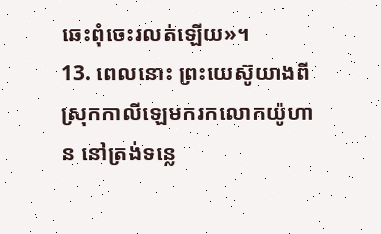ឆេះពុំចេះរលត់ឡើយ»។
13. ពេលនោះ ព្រះយេស៊ូយាងពីស្រុកកាលីឡេមករកលោកយ៉ូហាន នៅត្រង់ទន្លេ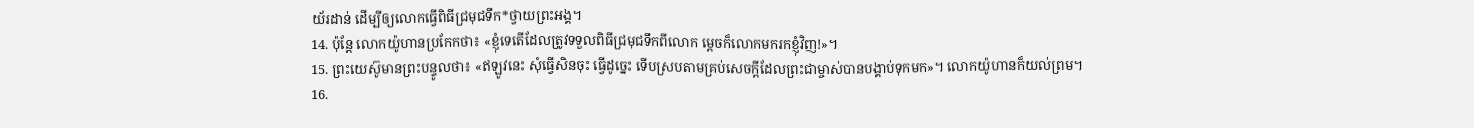យ័រដាន់ ដើម្បីឲ្យលោកធ្វើពិធីជ្រមុជទឹក*ថ្វាយព្រះអង្គ។
14. ប៉ុន្តែ លោកយ៉ូហានប្រកែកថា៖ «ខ្ញុំទេតើដែលត្រូវទទួលពិធីជ្រមុជទឹកពីលោក ម្ដេចក៏លោកមករកខ្ញុំវិញ!»។
15. ព្រះយេស៊ូមានព្រះបន្ទូលថា៖ «ឥឡូវនេះ សុំធ្វើសិនចុះ ធ្វើដូច្នេះ ទើបស្របតាមគ្រប់សេចក្ដីដែលព្រះជាម្ចាស់បានបង្គាប់ទុកមក»។ លោកយ៉ូហានក៏យល់ព្រម។
16.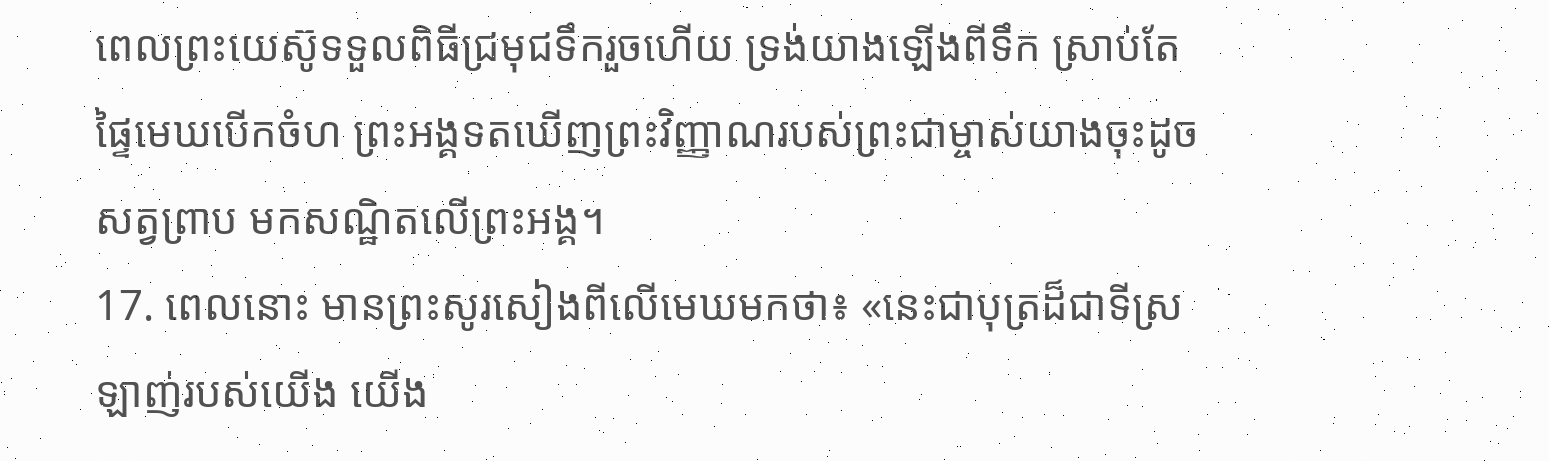ពេលព្រះយេស៊ូទទួលពិធីជ្រមុជទឹករួចហើយ ទ្រង់យាងឡើងពីទឹក ស្រាប់តែផ្ទៃមេឃបើកចំហ ព្រះអង្គទតឃើញព្រះវិញ្ញាណរបស់ព្រះជាម្ចាស់យាងចុះដូចសត្វព្រាប មកសណ្ឋិតលើព្រះអង្គ។
17. ពេលនោះ មានព្រះសូរសៀងពីលើមេឃមកថា៖ «នេះជាបុត្រដ៏ជាទីស្រឡាញ់របស់យើង យើង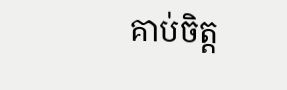គាប់ចិត្ត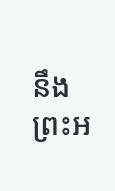នឹងព្រះអ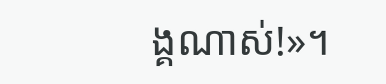ង្គណាស់!»។